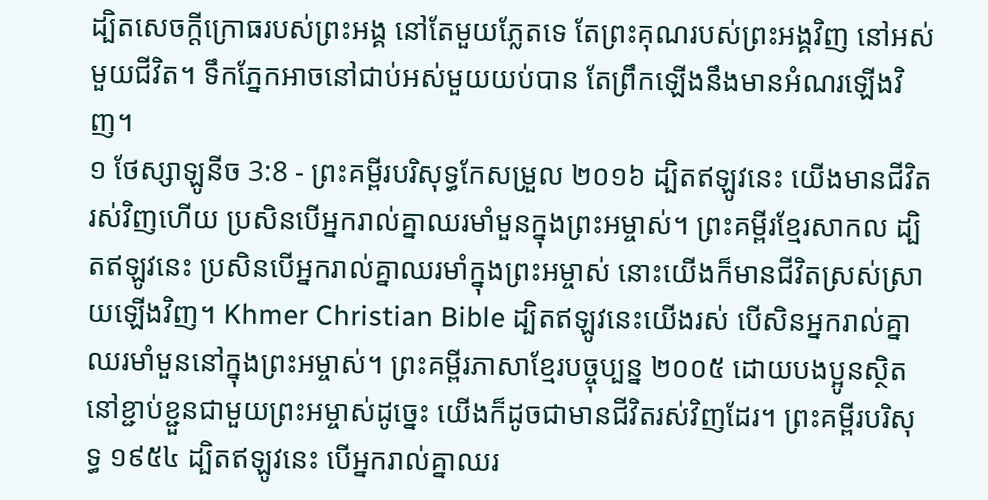ដ្បិតសេចក្ដីក្រោធរបស់ព្រះអង្គ នៅតែមួយភ្លែតទេ តែព្រះគុណរបស់ព្រះអង្គវិញ នៅអស់មួយជីវិត។ ទឹកភ្នែកអាចនៅជាប់អស់មួយយប់បាន តែព្រឹកឡើងនឹងមានអំណរឡើងវិញ។
១ ថែស្សាឡូនីច 3:8 - ព្រះគម្ពីរបរិសុទ្ធកែសម្រួល ២០១៦ ដ្បិតឥឡូវនេះ យើងមានជីវិតរស់វិញហើយ ប្រសិនបើអ្នករាល់គ្នាឈរមាំមួនក្នុងព្រះអម្ចាស់។ ព្រះគម្ពីរខ្មែរសាកល ដ្បិតឥឡូវនេះ ប្រសិនបើអ្នករាល់គ្នាឈរមាំក្នុងព្រះអម្ចាស់ នោះយើងក៏មានជីវិតស្រស់ស្រាយឡើងវិញ។ Khmer Christian Bible ដ្បិតឥឡូវនេះយើងរស់ បើសិនអ្នករាល់គ្នាឈរមាំមួននៅក្នុងព្រះអម្ចាស់។ ព្រះគម្ពីរភាសាខ្មែរបច្ចុប្បន្ន ២០០៥ ដោយបងប្អូនស្ថិតនៅខ្ជាប់ខ្ជួនជាមួយព្រះអម្ចាស់ដូច្នេះ យើងក៏ដូចជាមានជីវិតរស់វិញដែរ។ ព្រះគម្ពីរបរិសុទ្ធ ១៩៥៤ ដ្បិតឥឡូវនេះ បើអ្នករាល់គ្នាឈរ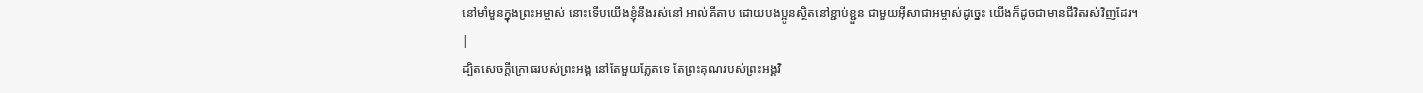នៅមាំមួនក្នុងព្រះអម្ចាស់ នោះទើបយើងខ្ញុំនឹងរស់នៅ អាល់គីតាប ដោយបងប្អូនស្ថិតនៅខ្ជាប់ខ្ជួន ជាមួយអ៊ីសាជាអម្ចាស់ដូច្នេះ យើងក៏ដូចជាមានជីវិតរស់វិញដែរ។ |
ដ្បិតសេចក្ដីក្រោធរបស់ព្រះអង្គ នៅតែមួយភ្លែតទេ តែព្រះគុណរបស់ព្រះអង្គវិ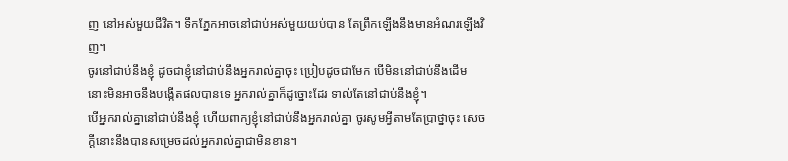ញ នៅអស់មួយជីវិត។ ទឹកភ្នែកអាចនៅជាប់អស់មួយយប់បាន តែព្រឹកឡើងនឹងមានអំណរឡើងវិញ។
ចូរនៅជាប់នឹងខ្ញុំ ដូចជាខ្ញុំនៅជាប់នឹងអ្នករាល់គ្នាចុះ ប្រៀបដូចជាមែក បើមិននៅជាប់នឹងដើម នោះមិនអាចនឹងបង្កើតផលបានទេ អ្នករាល់គ្នាក៏ដូច្នោះដែរ ទាល់តែនៅជាប់នឹងខ្ញុំ។
បើអ្នករាល់គ្នានៅជាប់នឹងខ្ញុំ ហើយពាក្យខ្ញុំនៅជាប់នឹងអ្នករាល់គ្នា ចូរសូមអ្វីតាមតែប្រាថ្នាចុះ សេចក្ដីនោះនឹងបានសម្រេចដល់អ្នករាល់គ្នាជាមិនខាន។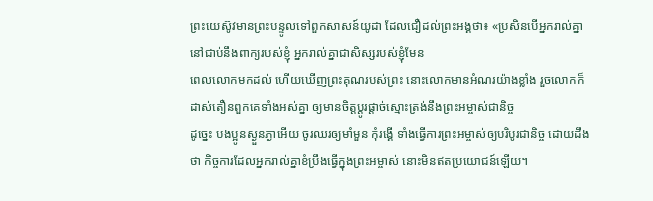ព្រះយេស៊ូវមានព្រះបន្ទូលទៅពួកសាសន៍យូដា ដែលជឿដល់ព្រះអង្គថា៖ «ប្រសិនបើអ្នករាល់គ្នានៅជាប់នឹងពាក្យរបស់ខ្ញុំ អ្នករាល់គ្នាជាសិស្សរបស់ខ្ញុំមែន
ពេលលោកមកដល់ ហើយឃើញព្រះគុណរបស់ព្រះ នោះលោកមានអំណរយ៉ាងខ្លាំង រួចលោកក៏ដាស់តឿនពួកគេទាំងអស់គ្នា ឲ្យមានចិត្តប្ដូរផ្ដាច់ស្មោះត្រង់នឹងព្រះអម្ចាស់ជានិច្ច
ដូច្នេះ បងប្អូនស្ងួនភ្ងាអើយ ចូរឈរឲ្យមាំមួន កុំរង្គើ ទាំងធ្វើការព្រះអម្ចាស់ឲ្យបរិបូរជានិច្ច ដោយដឹងថា កិច្ចការដែលអ្នករាល់គ្នាខំប្រឹងធ្វើក្នុងព្រះអម្ចាស់ នោះមិនឥតប្រយោជន៍ឡើយ។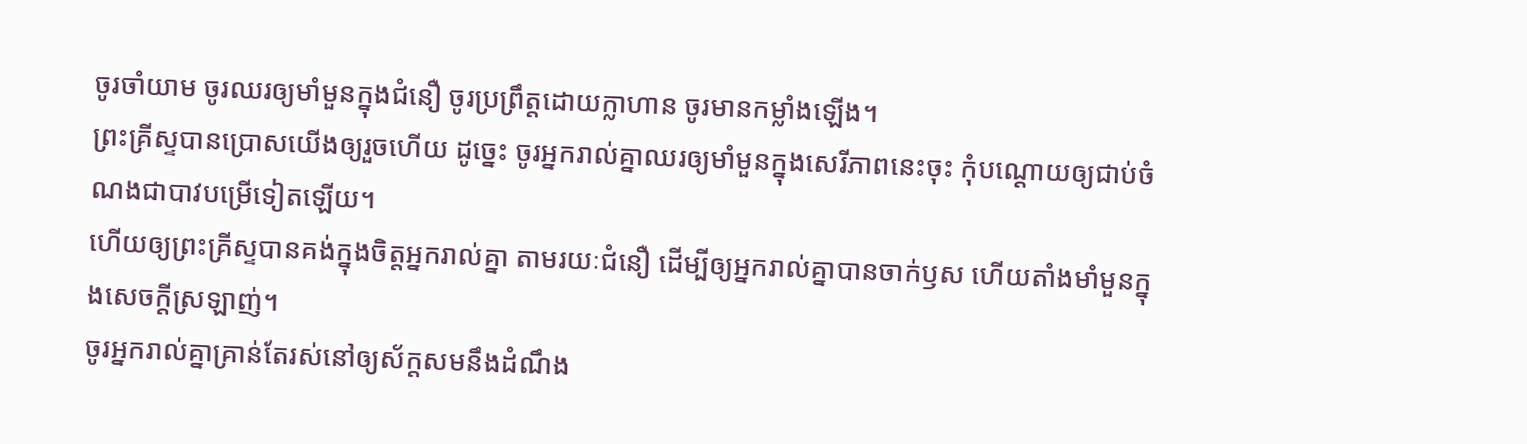ចូរចាំយាម ចូរឈរឲ្យមាំមួនក្នុងជំនឿ ចូរប្រព្រឹត្តដោយក្លាហាន ចូរមានកម្លាំងឡើង។
ព្រះគ្រីស្ទបានប្រោសយើងឲ្យរួចហើយ ដូច្នេះ ចូរអ្នករាល់គ្នាឈរឲ្យមាំមួនក្នុងសេរីភាពនេះចុះ កុំបណ្តោយឲ្យជាប់ចំណងជាបាវបម្រើទៀតឡើយ។
ហើយឲ្យព្រះគ្រីស្ទបានគង់ក្នុងចិត្តអ្នករាល់គ្នា តាមរយៈជំនឿ ដើម្បីឲ្យអ្នករាល់គ្នាបានចាក់ឫស ហើយតាំងមាំមួនក្នុងសេចក្តីស្រឡាញ់។
ចូរអ្នករាល់គ្នាគ្រាន់តែរស់នៅឲ្យស័ក្តសមនឹងដំណឹង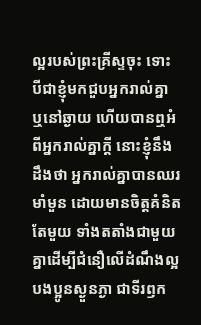ល្អរបស់ព្រះគ្រីស្ទចុះ ទោះបីជាខ្ញុំមកជួបអ្នករាល់គ្នា ឬនៅឆ្ងាយ ហើយបានឮអំពីអ្នករាល់គ្នាក្តី នោះខ្ញុំនឹងដឹងថា អ្នករាល់គ្នាបានឈរមាំមួន ដោយមានចិត្តគំនិតតែមួយ ទាំងតតាំងជាមួយគ្នាដើម្បីជំនឿលើដំណឹងល្អ
បងប្អូនស្ងួនភ្ងា ជាទីរឭក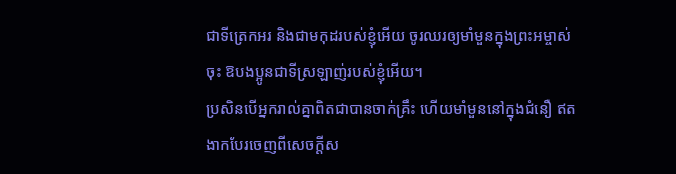ជាទីត្រេកអរ និងជាមកុដរបស់ខ្ញុំអើយ ចូរឈរឲ្យមាំមួនក្នុងព្រះអម្ចាស់ចុះ ឱបងប្អូនជាទីស្រឡាញ់របស់ខ្ញុំអើយ។
ប្រសិនបើអ្នករាល់គ្នាពិតជាបានចាក់គ្រឹះ ហើយមាំមួននៅក្នុងជំនឿ ឥតងាកបែរចេញពីសេចក្តីស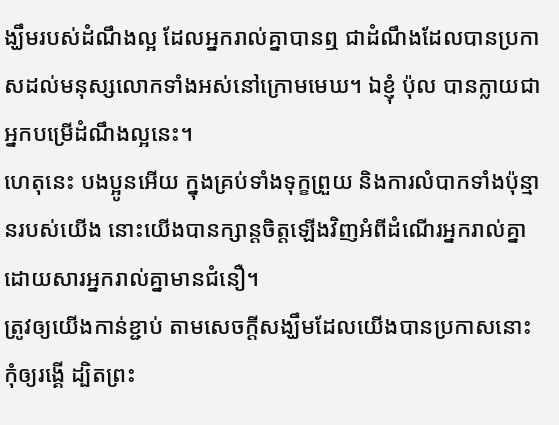ង្ឃឹមរបស់ដំណឹងល្អ ដែលអ្នករាល់គ្នាបានឮ ជាដំណឹងដែលបានប្រកាសដល់មនុស្សលោកទាំងអស់នៅក្រោមមេឃ។ ឯខ្ញុំ ប៉ុល បានក្លាយជាអ្នកបម្រើដំណឹងល្អនេះ។
ហេតុនេះ បងប្អូនអើយ ក្នុងគ្រប់ទាំងទុក្ខព្រួយ និងការលំបាកទាំងប៉ុន្មានរបស់យើង នោះយើងបានក្សាន្តចិត្តឡើងវិញអំពីដំណើរអ្នករាល់គ្នា ដោយសារអ្នករាល់គ្នាមានជំនឿ។
ត្រូវឲ្យយើងកាន់ខ្ជាប់ តាមសេចក្តីសង្ឃឹមដែលយើងបានប្រកាសនោះ កុំឲ្យរង្គើ ដ្បិតព្រះ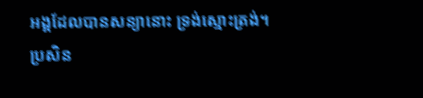អង្គដែលបានសន្យានោះ ទ្រង់ស្មោះត្រង់។
ប្រសិន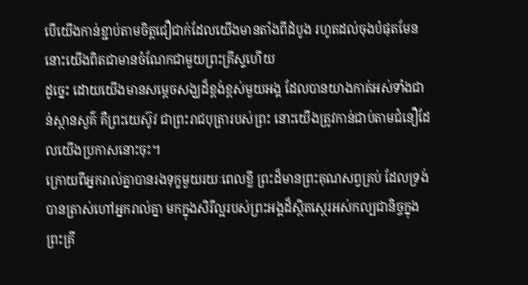បើយើងកាន់ខ្ជាប់តាមចិត្តជឿជាក់ដែលយើងមានតាំងពីដំបូង រហូតដល់ចុងបំផុតមែន នោះយើងពិតជាមានចំណែកជាមួយព្រះគ្រីស្ទហើយ
ដូច្នេះ ដោយយើងមានសម្តេចសង្ឃដ៏ខ្ពង់ខ្ពស់មួយអង្គ ដែលបានយាងកាត់អស់ទាំងជាន់ស្ថានសួគ៌ គឺព្រះយេស៊ូវ ជាព្រះរាជបុត្រារបស់ព្រះ នោះយើងត្រូវកាន់ជាប់តាមជំនឿដែលយើងប្រកាសនោះចុះ។
ក្រោយពីអ្នករាល់គ្នាបានរងទុក្ខមួយរយៈពេលខ្លី ព្រះដ៏មានព្រះគុណសព្វគ្រប់ ដែលទ្រង់បានត្រាស់ហៅអ្នករាល់គ្នា មកក្នុងសិរីល្អរបស់ព្រះអង្គដ៏ស្ថិតស្ថេរអស់កល្បជានិច្ចក្នុងព្រះគ្រី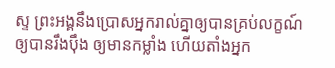ស្ទ ព្រះអង្គនឹងប្រោសអ្នករាល់គ្នាឲ្យបានគ្រប់លក្ខណ៍ ឲ្យបានរឹងប៉ឹង ឲ្យមានកម្លាំង ហើយតាំងអ្នក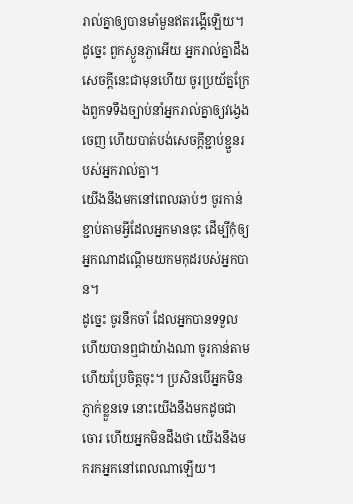រាល់គ្នាឲ្យបានមាំមួនឥតរង្គើឡើយ។
ដូច្នេះ ពួកស្ងួនភ្ងាអើយ អ្នករាល់គ្នាដឹងសេចក្ដីនេះជាមុនហើយ ចូរប្រយ័ត្នក្រែងពួកទទឹងច្បាប់នាំអ្នករាល់គ្នាឲ្យវង្វេងចេញ ហើយបាត់បង់សេចក្ដីខ្ជាប់ខ្ជួនរបស់អ្នករាល់គ្នា។
យើងនឹងមកនៅពេលឆាប់ៗ ចូរកាន់ខ្ជាប់តាមអ្វីដែលអ្នកមានចុះ ដើម្បីកុំឲ្យអ្នកណាដណ្តើមយកមកុដរបស់អ្នកបាន។
ដូច្នេះ ចូរនឹកចាំ ដែលអ្នកបានទទួល ហើយបានឮជាយ៉ាងណា ចូរកាន់តាម ហើយប្រែចិត្តចុះ។ ប្រសិនបើអ្នកមិនភ្ញាក់ខ្លួនទេ នោះយើងនឹងមកដូចជាចោរ ហើយអ្នកមិនដឹងថា យើងនឹងមករកអ្នកនៅពេលណាឡើយ។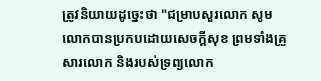ត្រូវនិយាយដូច្នេះថា "ជម្រាបសួរលោក សូមលោកបានប្រកបដោយសេចក្ដីសុខ ព្រមទាំងគ្រួសារលោក និងរបស់ទ្រព្យលោក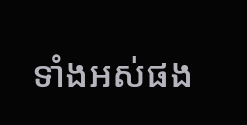ទាំងអស់ផង